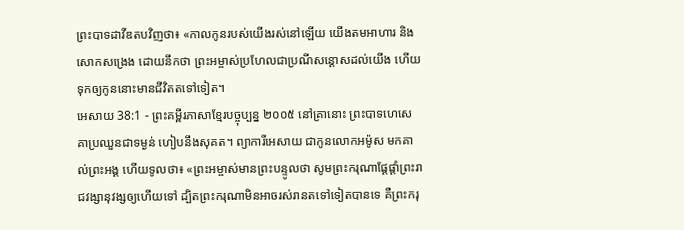ព្រះបាទដាវីឌតបវិញថា៖ «កាលកូនរបស់យើងរស់នៅឡើយ យើងតមអាហារ និងសោកសង្រេង ដោយនឹកថា ព្រះអម្ចាស់ប្រហែលជាប្រណីសន្ដោសដល់យើង ហើយទុកឲ្យកូននោះមានជីវិតតទៅទៀត។
អេសាយ 38:1 - ព្រះគម្ពីរភាសាខ្មែរបច្ចុប្បន្ន ២០០៥ នៅគ្រានោះ ព្រះបាទហេសេគាប្រឈួនជាទម្ងន់ ហៀបនឹងសុគត។ ព្យាការីអេសាយ ជាកូនលោកអម៉ូស មកគាល់ព្រះអង្គ ហើយទូលថា៖ «ព្រះអម្ចាស់មានព្រះបន្ទូលថា សូមព្រះករុណាផ្ដែផ្ដាំព្រះរាជវង្សានុវង្សឲ្យហើយទៅ ដ្បិតព្រះករុណាមិនអាចរស់រានតទៅទៀតបានទេ គឺព្រះករុ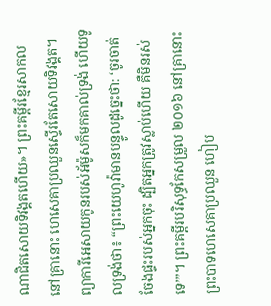ណាជិតសោយទិវង្គតហើយ»។ ព្រះគម្ពីរខ្មែរសាកល នៅគ្រានោះ ហេសេគាប្រឈួនស្ទើរតែសោយទិវង្គត។ ព្យាការីអេសាយកូនរបស់អ័ម៉ូសក៏មកគាល់ទ្រង់ ហើយទូលទ្រង់ថា៖ “ព្រះយេហូវ៉ាមានបន្ទូលដូច្នេះថា: ‘ចូរចាត់ចែងផ្ទះរបស់អ្នកចុះ ដ្បិតអ្នកត្រូវស្លាប់ហើយ គឺមិនរស់ទេ’”។ ព្រះគម្ពីរបរិសុទ្ធកែសម្រួល ២០១៦ នៅគ្រានោះ ព្រះបាទហេសេគាប្រឈួន ហៀប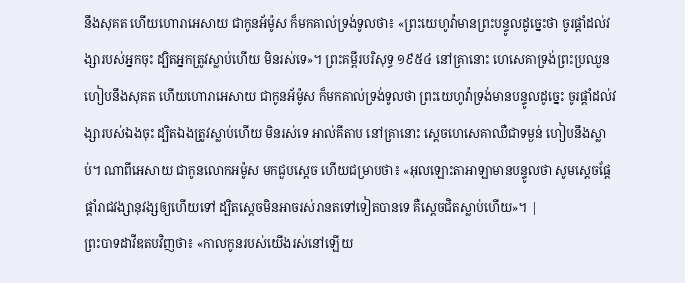នឹងសុគត ហើយហោរាអេសាយ ជាកូនអ័ម៉ូស ក៏មកគាល់ទ្រង់ទូលថា៖ «ព្រះយេហូវ៉ាមានព្រះបន្ទូលដូច្នេះថា ចូរផ្តាំដល់វង្សារបស់អ្នកចុះ ដ្បិតអ្នកត្រូវស្លាប់ហើយ មិនរស់ទេ»។ ព្រះគម្ពីរបរិសុទ្ធ ១៩៥៤ នៅគ្រានោះ ហេសេគាទ្រង់ព្រះប្រឈួនហៀបនឹងសុគត ហើយហោរាអេសាយ ជាកូនអ័ម៉ូស ក៏មកគាល់ទ្រង់ទូលថា ព្រះយេហូវ៉ាទ្រង់មានបន្ទូលដូច្នេះ ចូរផ្តាំដល់វង្សារបស់ឯងចុះ ដ្បិតឯងត្រូវស្លាប់ហើយ មិនរស់ទេ អាល់គីតាប នៅគ្រានោះ ស្តេចហេសេគាឈឺជាទម្ងន់ ហៀបនឹងស្លាប់។ ណាពីអេសាយ ជាកូនលោកអម៉ូស មកជួបស្តេច ហើយជម្រាបថា៖ «អុលឡោះតាអាឡាមានបន្ទូលថា សូមស្តេចផ្ដែផ្ដាំរាជវង្សានុវង្សឲ្យហើយទៅ ដ្បិតស្តេចមិនអាចរស់រានតទៅទៀតបានទេ គឺស្តេចជិតស្លាប់ហើយ»។ |
ព្រះបាទដាវីឌតបវិញថា៖ «កាលកូនរបស់យើងរស់នៅឡើយ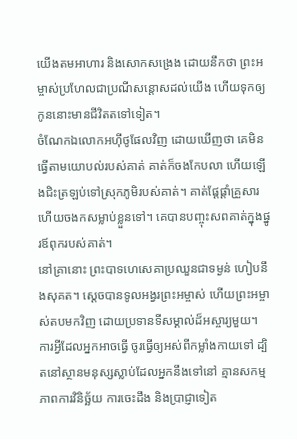យើងតមអាហារ និងសោកសង្រេង ដោយនឹកថា ព្រះអម្ចាស់ប្រហែលជាប្រណីសន្ដោសដល់យើង ហើយទុកឲ្យកូននោះមានជីវិតតទៅទៀត។
ចំណែកឯលោកអហ៊ីថូផែលវិញ ដោយឃើញថា គេមិនធ្វើតាមយោបល់របស់គាត់ គាត់ក៏ចងកែបលា ហើយឡើងជិះត្រឡប់ទៅស្រុកភូមិរបស់គាត់។ គាត់ផ្ដែផ្ដាំគ្រួសារ ហើយចងកសម្លាប់ខ្លួនទៅ។ គេបានបញ្ចុះសពគាត់ក្នុងផ្នូរឪពុករបស់គាត់។
នៅគ្រានោះ ព្រះបាទហេសេគាប្រឈួនជាទម្ងន់ ហៀបនឹងសុគត។ ស្ដេចបានទូលអង្វរព្រះអម្ចាស់ ហើយព្រះអម្ចាស់តបមកវិញ ដោយប្រទានទីសម្គាល់ដ៏អស្ចារ្យមួយ។
ការអ្វីដែលអ្នកអាចធ្វើ ចូរធ្វើឲ្យអស់ពីកម្លាំងកាយទៅ ដ្បិតនៅស្ថានមនុស្សស្លាប់ដែលអ្នកនឹងទៅនៅ គ្មានសកម្មភាពការវិនិច្ឆ័យ ការចេះដឹង និងប្រាជ្ញាទៀត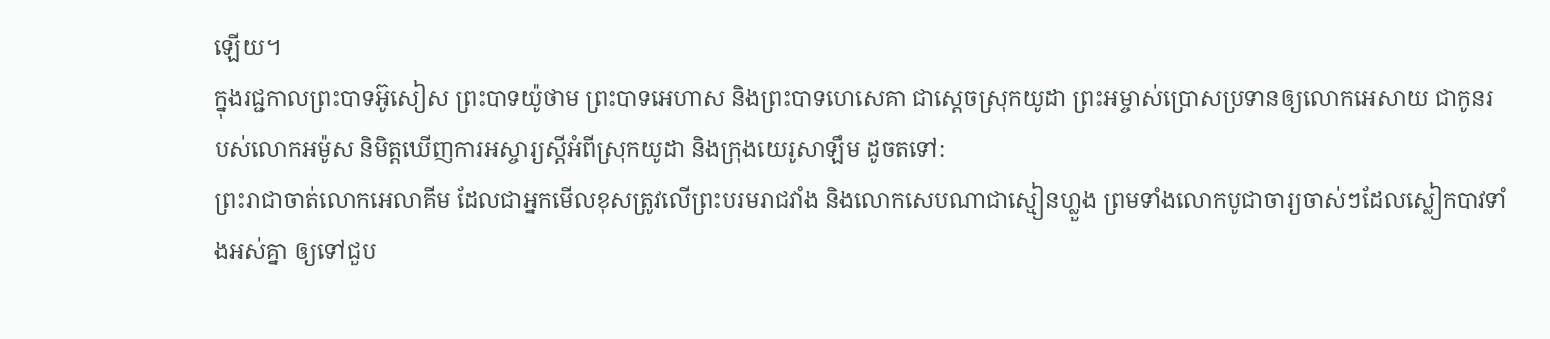ឡើយ។
ក្នុងរជ្ជកាលព្រះបាទអ៊ូសៀស ព្រះបាទយ៉ូថាម ព្រះបាទអេហាស និងព្រះបាទហេសេគា ជាស្ដេចស្រុកយូដា ព្រះអម្ចាស់ប្រោសប្រទានឲ្យលោកអេសាយ ជាកូនរបស់លោកអម៉ូស និមិត្តឃើញការអស្ចារ្យស្ដីអំពីស្រុកយូដា និងក្រុងយេរូសាឡឹម ដូចតទៅ:
ព្រះរាជាចាត់លោកអេលាគីម ដែលជាអ្នកមើលខុសត្រូវលើព្រះបរមរាជវាំង និងលោកសេបណាជាស្មៀនហ្លួង ព្រមទាំងលោកបូជាចារ្យចាស់ៗដែលស្លៀកបាវទាំងអស់គ្នា ឲ្យទៅជួប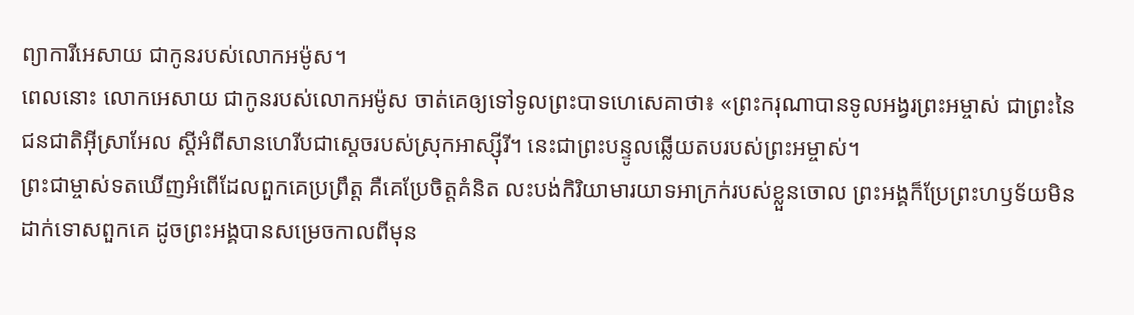ព្យាការីអេសាយ ជាកូនរបស់លោកអម៉ូស។
ពេលនោះ លោកអេសាយ ជាកូនរបស់លោកអម៉ូស ចាត់គេឲ្យទៅទូលព្រះបាទហេសេគាថា៖ «ព្រះករុណាបានទូលអង្វរព្រះអម្ចាស់ ជាព្រះនៃជនជាតិអ៊ីស្រាអែល ស្ដីអំពីសានហេរីបជាស្ដេចរបស់ស្រុកអាស្ស៊ីរី។ នេះជាព្រះបន្ទូលឆ្លើយតបរបស់ព្រះអម្ចាស់។
ព្រះជាម្ចាស់ទតឃើញអំពើដែលពួកគេប្រព្រឹត្ត គឺគេប្រែចិត្តគំនិត លះបង់កិរិយាមារយាទអាក្រក់របស់ខ្លួនចោល ព្រះអង្គក៏ប្រែព្រះហឫទ័យមិនដាក់ទោសពួកគេ ដូចព្រះអង្គបានសម្រេចកាលពីមុន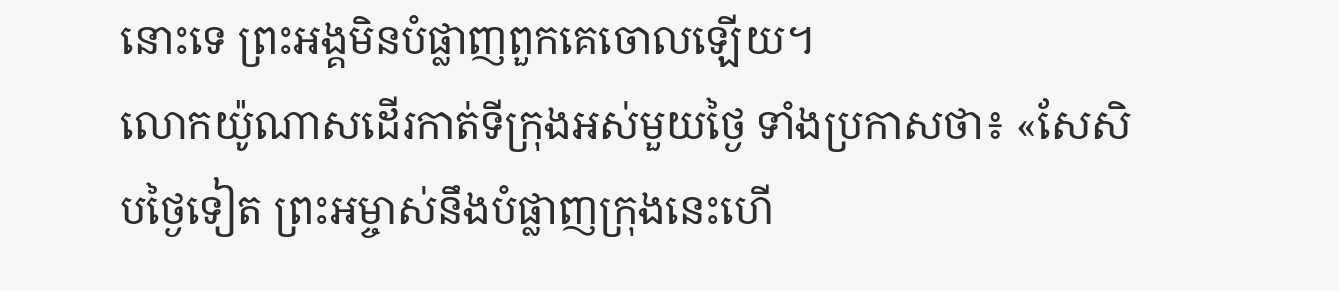នោះទេ ព្រះអង្គមិនបំផ្លាញពួកគេចោលឡើយ។
លោកយ៉ូណាសដើរកាត់ទីក្រុងអស់មួយថ្ងៃ ទាំងប្រកាសថា៖ «សែសិបថ្ងៃទៀត ព្រះអម្ចាស់នឹងបំផ្លាញក្រុងនេះហើ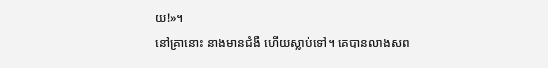យ!»។
នៅគ្រានោះ នាងមានជំងឺ ហើយស្លាប់ទៅ។ គេបានលាងសព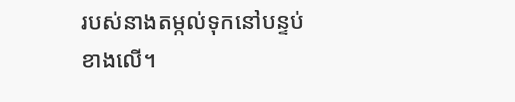របស់នាងតម្កល់ទុកនៅបន្ទប់ខាងលើ។